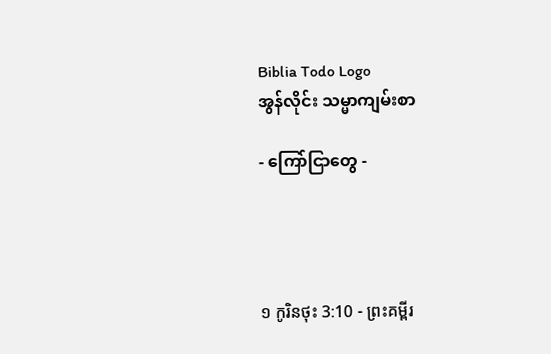Biblia Todo Logo
အွန်လိုင်း သမ္မာကျမ်းစာ

- ကြော်ငြာတွေ -




១ កូរិនថុះ 3:10 - ព្រះគម្ពីរ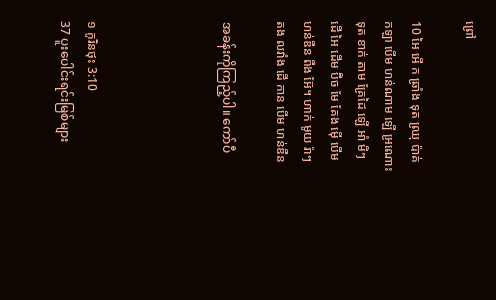ព្រៅ

10 អៃ អើ ក ឆ្រាំង ទុត ឈ្រុ ប៉ាគ់ កឡា បើម ហន់ណាម ឡើ អ្រណោះ ទុត ខាក់ តាម គ្រែដៃ ឡើ អាំ មិៗ ដើ អៃ ដើម ប៊ិច មែ គែង ម៉ើ បើម ហន់ឌឺន ពឺង អ៊ែ។ ហាក់ មូយ រ៉ាៗ តង លវាំង ដើ កាន បើម ហន់ឌឺន

အခန်းကိုကြည့်ပါ။ ကော်ပီ




១ កូរិនថុះ 3:10
37 ပူးပေါင်းရင်းမြစ်များ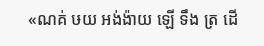«ណគ់ ឞយ អង់ង៉ាយ ឡើ ទឹង ត្រ ដើ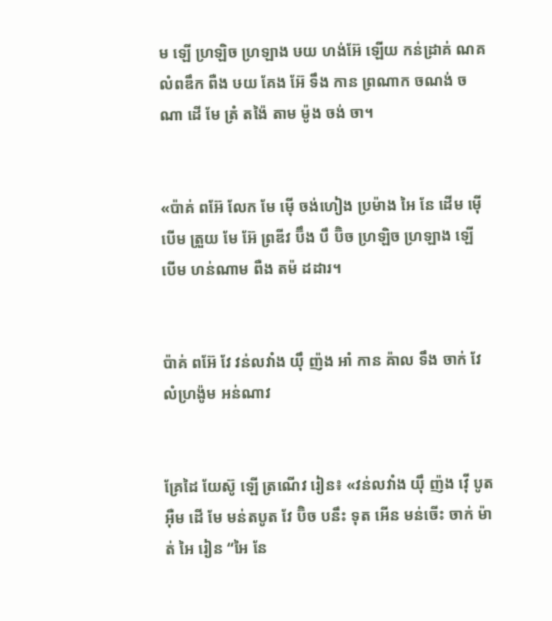ម ឡើ ហ្រឡិច ហ្រឡាង ឞយ ហង់អ៊ែ ឡើយ កន់ដ្រាគ់ ណគ លំពឌឹក ពឺង ឞយ គែង អ៊ែ ទឹង កាន ព្រណាក ចណង់ ចណា ដើ មែ ត្រំ តង៉ៃ តាម ម៉ូង ចង់ ចា។


«ប៉ាគ់ ពអ៊ែ លែក មែ ម៉ើ ចង់ហៀង ប្រម៉ាង អៃ នែ ដើម ម៉ើ បើម ត្រួយ មែ អ៊ែ ព្រឌីវ ប៊ឹង បឹ ប៊ិច ហ្រឡិច ហ្រឡាង ឡើ បើម ហន់ណាម ពឺង តម៉ ដដារ។


ប៉ាគ់ ពអ៊ែ វែ វន់លវាំង យ៉ឹ ញ៉ង អាំ កាន ឝ៉ាល ទឹង ចាក់ វែ លំហ្រង៉ូម អន់ណាវ


គ្រែដៃ យែស៊ូ ឡើ ត្រណើវ រៀន៖ «វន់លវាំង យ៉ឹ ញ៉ង វ៉ើ បូត អ៊ឺម ដើ មែ មន់តបូត វែ ប៊ិច បនឹះ ទុត អើន មន់ចើះ ចាក់ ម៉ាត់ អៃ រៀន “អៃ នែ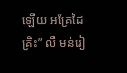ឡើយ អគ្រែដៃ គ្រិះ” លឺ មន់រៀ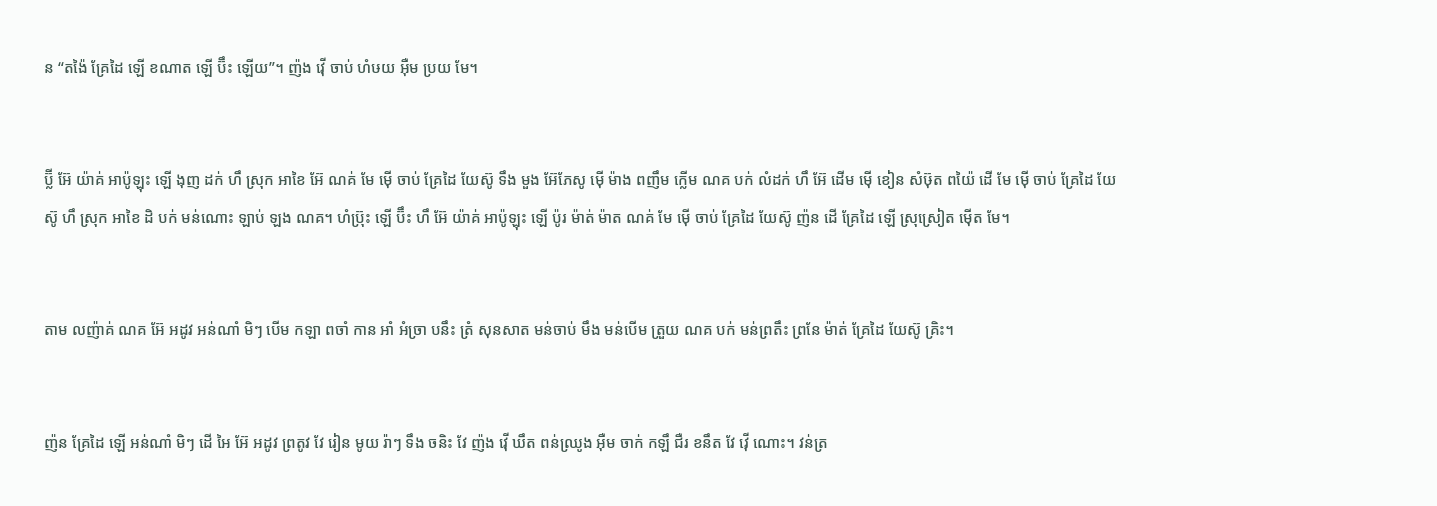ន “តង៉ៃ គ្រែដៃ ឡើ ខណាត ឡើ ប៊ឹះ ឡើយ”។ ញ៉ង វ៉ើ ចាប់ ហំឞយ អ៊ឺម ប្រយ មែ។


ប៊្លី អ៊ែ យ៉ាគ់ អាប៉ូឡុះ ឡើ ងុញ ដក់ ហឹ ស្រុក អាខៃ អ៊ែ ណគ់ មែ ម៉ើ ចាប់ គ្រែដៃ យែស៊ូ ទឹង មួង អ៊ែភែសូ ម៉ើ ម៉ាង ពញឹម ក្លើម ណគ បក់ លំដក់ ហឹ អ៊ែ ដើម ម៉ើ ខៀន សំឞ៊ុត ពយ៉ៃ ដើ មែ ម៉ើ ចាប់ គ្រែដៃ យែស៊ូ ហឹ ស្រុក អាខៃ ដិ បក់ មន់ណោះ ឡាប់ ឡង ណគ។ ហំប៊្រុះ ឡើ ប៊ឹះ ហឹ អ៊ែ យ៉ាគ់ អាប៉ូឡុះ ឡើ ប៉ូរ ម៉ាត់ ម៉ាត ណគ់ មែ ម៉ើ ចាប់ គ្រែដៃ យែស៊ូ ញ៉ន ដើ គ្រែដៃ ឡើ ស្រុស្រៀត ម៉ើត មែ។


តាម លញ៉ាគ់ ណគ អ៊ែ អដូវ អន់ណាំ មិៗ បើម កឡា ពចាំ កាន អាំ អំច្រា បនឹះ ត្រំ សុនសាត មន់ចាប់ មឹង មន់បើម ត្រួយ ណគ បក់ មន់ព្រតឹះ ព្រនែ ម៉ាត់ គ្រែដៃ យែស៊ូ គ្រិះ។


ញ៉ន គ្រែដៃ ឡើ អន់ណាំ មិៗ ដើ អៃ អ៊ែ អដូវ ព្រតូវ វែ រៀន មូយ រ៉ាៗ ទឹង ចនិះ វែ ញ៉ង វ៉ើ ឃឹត ពន់ឈ្រូង អ៊ឺម ចាក់ កឡឹ ជឺរ ខនឹត វែ វ៉ើ ណោះ។ វន់ត្រ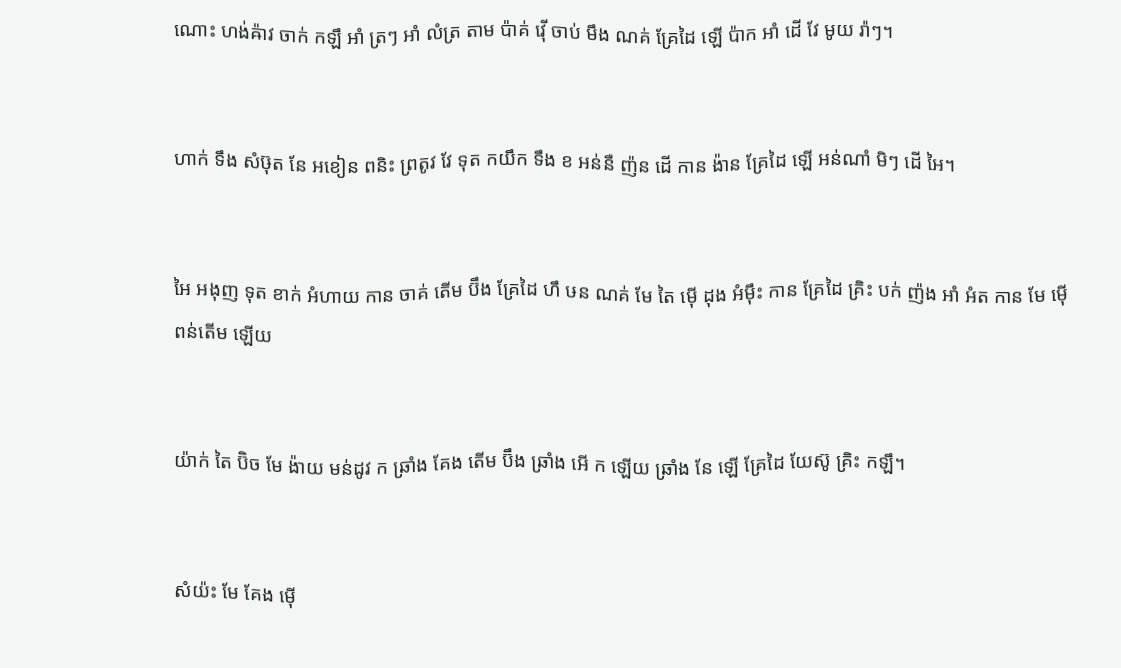ណោះ ហង់ឝ៉ាវ ចាក់ កឡឹ អាំ ត្រៗ អាំ លំត្រ តាម ប៉ាគ់ វ៉ើ ចាប់ មឹង ណគ់ គ្រែដៃ ឡើ ប៉ាក អាំ ដើ វែ មូយ រ៉ាៗ។


ហាក់ ទឹង សំឞ៊ុត នែ អខៀន ពនិះ ព្រតូវ វែ ទុត កយឹក ទឹង ខ អន់នឺ ញ៉ន ដើ កាន ង៉ាន គ្រែដៃ ឡើ អន់ណាំ មិៗ ដើ អៃ។


អៃ អងុញ ទុត ខាក់ អំហាយ កាន ចាគ់ តើម ប៊ឹង គ្រែដៃ ហឹ ឞន ណគ់ មែ តៃ ម៉ើ ដុង អំម៉ឹះ កាន គ្រែដៃ គ្រិះ បក់ ញ៉ង អាំ អំត កាន មែ ម៉ើ ពន់តើម ឡើយ


យ៉ាក់ តៃ ប៊ិច មែ ង៉ាយ មន់ដូវ ក ឆ្រាំង គែង តើម ប៊ឹង ឆ្រាំង អើ ក ឡើយ ឆ្រាំង នែ ឡើ គ្រែដៃ យែស៊ូ គ្រិះ កឡឹ។


សំយ៉ះ មែ គែង ម៉ើ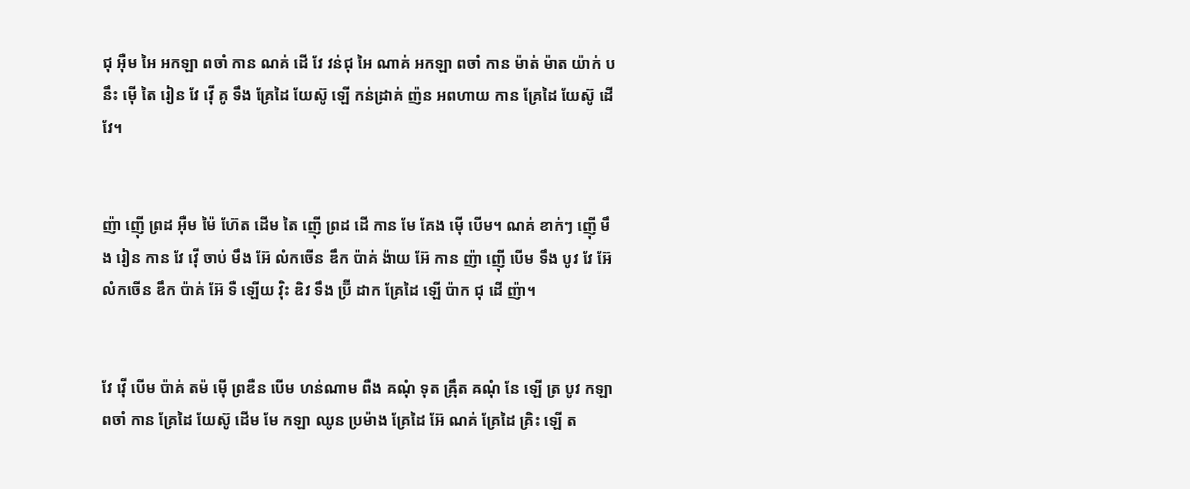ជុ អ៊ឺម អៃ អកឡា ពចាំ កាន ណគ់ ដើ វែ វន់ជុ អៃ ណាគ់ អកឡា ពចាំ កាន ម៉ាត់ ម៉ាត យ៉ាក់ បនឹះ ម៉ើ តៃ រៀន វែ វ៉ើ គូ ទឹង គ្រែដៃ យែស៊ូ ឡើ កន់ដ្រាគ់ ញ៉ន អពហាយ កាន គ្រែដៃ យែស៊ូ ដើ វែ។


ញ៉ា ញ៉ើ ព្រដ អ៊ឺម ម៉ៃ ហ៊ែត ដើម តៃ ញ៉ើ ព្រដ ដើ កាន មែ គែង ម៉ើ បើម។ ណគ់ ខាក់ៗ ញ៉ើ មឹង រៀន កាន វែ វ៉ើ ចាប់ មឹង អ៊ែ លំកចើន ឌឹក ប៉ាគ់ ង៉ាយ អ៊ែ កាន ញ៉ា ញ៉ើ បើម ទឹង បូវ វែ អ៊ែ លំកចើន ឌឹក ប៉ាគ់ អ៊ែ ទឺ ឡើយ វ៉ិះ ឌិវ ទឹង ប៊្រី ដាក គ្រែដៃ ឡើ ប៉ាក ជុ ដើ ញ៉ា។


វែ វ៉ើ បើម ប៉ាគ់ តម៉ ម៉ើ ព្រឌឺន បើម ហន់ណាម ពឺង ឝណុំ ទុត ឝ៉្រឹត ឝណុំ នែ ឡើ ត្រ បូវ កឡា ពចាំ កាន គ្រែដៃ យែស៊ូ ដើម មែ កឡា ឈូន ប្រម៉ាង គ្រែដៃ អ៊ែ ណគ់ គ្រែដៃ គ្រិះ ឡើ ត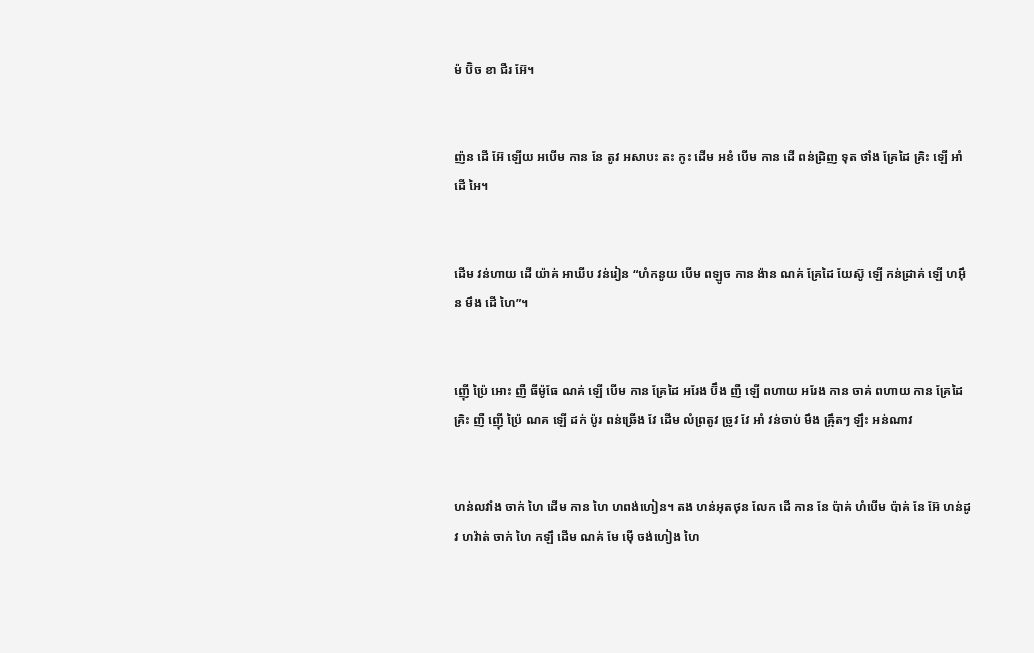ម៉ ប៊ិច ខា ជឺរ អ៊ែ។


ញ៉ន ដើ អ៊ែ ឡើយ អបើម កាន នែ តូវ អសាបះ តះ កូះ ដើម អខំ បើម កាន ដើ ពន់ដ្រិញ ទុត ថាំង គ្រែដៃ គ្រិះ ឡើ អាំ ដើ អៃ។


ដើម វន់ហាយ ដើ យ៉ាគ់ អាឃីប វន់រៀន “ហំកនូយ បើម ពឡូច កាន ង៉ាន ណគ់ គ្រែដៃ យែស៊ូ ឡើ កន់ដ្រាគ់ ឡើ ហអ៊ឹន មឹង ដើ ហៃ”។


ញ៉ើ ប៉្រៃ អោះ ញឺ ធីម៉ូធែ ណគ់ ឡើ បើម កាន គ្រែដៃ អរែង ប៊ឹង ញឺ ឡើ ពហាយ អរែង កាន ចាគ់ ពហាយ កាន គ្រែដៃ គ្រិះ ញឺ ញ៉ើ ប៉្រៃ ណគ ឡើ ដក់ ប៉ូរ ពន់ឆ្រើង វែ ដើម លំព្រតូវ ច្រូវ វែ អាំ វន់ចាប់ មឹង ឝ៉្រឹតៗ ឡឹះ អន់ណាវ


ហន់លវាំង ចាក់ ហៃ ដើម កាន ហៃ ហពង់ហៀន។ តង ហន់អុតថុន លែក ដើ កាន នែ ប៉ាគ់ ហំបើម ប៉ាគ់ នែ អ៊ែ ហន់ដូវ ហវ៉ាត់ ចាក់ ហៃ កឡឹ ដើម ណគ់ មែ ម៉ើ ចង់ហៀង ហៃ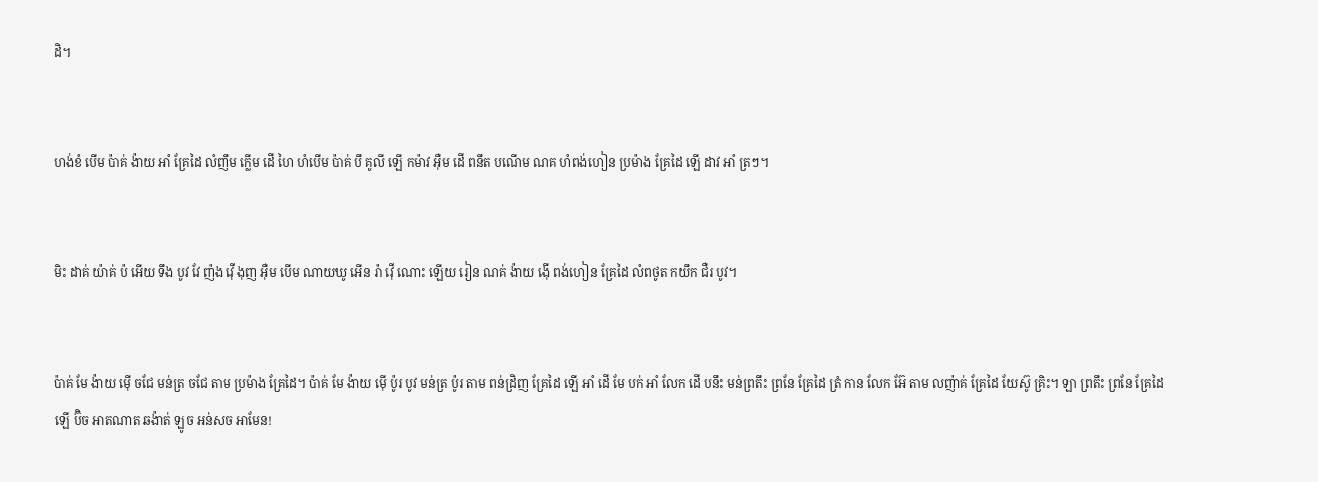ដិ។


ហង់ខំ បើម ប៉ាគ់ ង៉ាយ អាំ គ្រែដៃ លំញឹម ក្លើម ដើ ហៃ ហំបើម ប៉ាគ់ បឹ គូលី ឡើ កម៉ាវ អ៊ឺម ដើ ពនឹត បណើម ណគ ហំពង់ហៀន ប្រម៉ាង គ្រែដៃ ឡើ ដាវ អាំ ត្រៗ។


មិះ ដាគ់ យ៉ាគ់ ប៉ អើយ ទឹង បូវ វែ ញ៉ង វ៉ើ ងុញ អ៊ឺម បើម ណាយឃូ អើន រ៉ា វ៉ើ ណោះ ឡើយ រៀន ណគ់ ង៉ាយ ង៉ើ ពង់ហៀន គ្រែដៃ លំពថូត កយឹក ជឺរ បូវ។


ប៉ាគ់ មែ ង៉ាយ ម៉ើ ចជែ មន់ត្រ ចជែ តាម ប្រម៉ាង គ្រែដៃ។ ប៉ាគ់ មែ ង៉ាយ ម៉ើ ប៉ូរ បូវ មន់ត្រ ប៉ូរ តាម ពន់ដ្រិញ គ្រែដៃ ឡើ អាំ ដើ មែ បក់ អាំ លែក ដើ បនឹះ មន់ព្រតឹះ ព្រនែ គ្រែដៃ ត្រំ កាន លែក អ៊ែ តាម លញ៉ាគ់ គ្រែដៃ យែស៊ូ គ្រិះ។ ឡា ព្រតឹះ ព្រនែ គ្រែដៃ ឡើ ប៊ិច អាតណាត ឆង៉ាត់ ឡូច អន់សច អាមែន!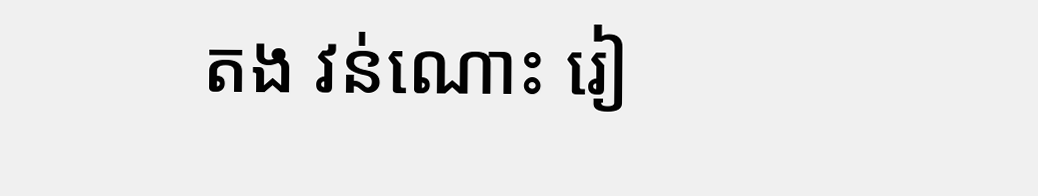តង វន់ណោះ រៀ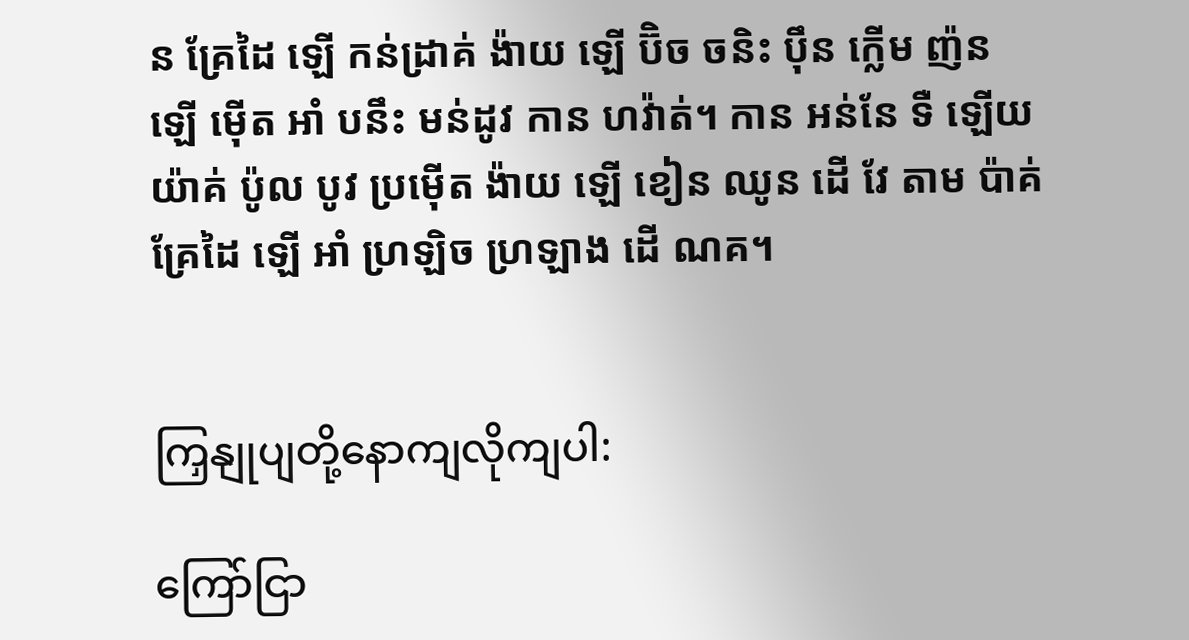ន គ្រែដៃ ឡើ កន់ដ្រាគ់ ង៉ាយ ឡើ ប៊ិច ចនិះ ប៉ឹន ក្លើម ញ៉ន ឡើ ម៉ើត អាំ បនឹះ មន់ដូវ កាន ហវ៉ាត់។ កាន អន់នែ ទឺ ឡើយ យ៉ាគ់ ប៉ូល បូវ ប្រម៉ើត ង៉ាយ ឡើ ខៀន ឈូន ដើ វែ តាម ប៉ាគ់ គ្រែដៃ ឡើ អាំ ហ្រឡិច ហ្រឡាង ដើ ណគ។


ကြှနျုပျတို့နောကျလိုကျပါ:

ကြော်ငြာ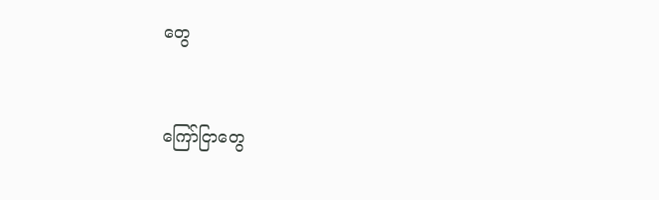တွေ


ကြော်ငြာတွေ